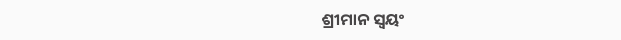ଶ୍ରୀମାନ ସ୍ଵୟଂ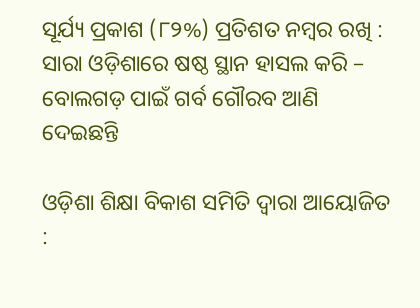ସୂର୍ଯ୍ୟ ପ୍ରକାଶ (୮୨%) ପ୍ରତିଶତ ନମ୍ବର ରଖି : ସାରା ଓଡ଼ିଶାରେ ଷଷ୍ଠ ସ୍ଥାନ ହାସଲ କରି – ବୋଲଗଡ଼ ପାଇଁ ଗର୍ବ ଗୌରବ ଆଣି ଦେଇଛନ୍ତି

ଓଡ଼ିଶା ଶିକ୍ଷା ବିକାଶ ସମିତି ଦ୍ବାରା ଆୟୋଜିତ :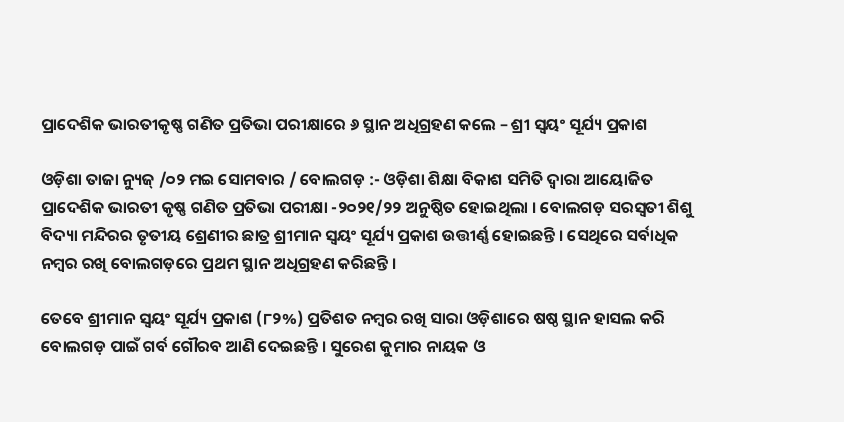ପ୍ରାଦେଶିକ ଭାରତୀକୃଷ୍ଣ ଗଣିତ ପ୍ରତିଭା ପରୀକ୍ଷାରେ ୬ ସ୍ଥାନ ଅଧିଗ୍ରହଣ କଲେ – ଶ୍ରୀ ସ୍ଵୟଂ ସୂର୍ଯ୍ୟ ପ୍ରକାଶ

ଓଡ଼ିଶା ତାଜା ନ୍ୟୁଜ୍ /୦୨ ମଇ ସୋମବାର / ବୋଲଗଡ଼ :- ଓଡ଼ିଶା ଶିକ୍ଷା ବିକାଶ ସମିତି ଦ୍ବାରା ଆୟୋଜିତ ପ୍ରାଦେଶିକ ଭାରତୀ କୃଷ୍ଣ ଗଣିତ ପ୍ରତିଭା ପରୀକ୍ଷା -୨୦୨୧/୨୨ ଅନୁଷ୍ଠିତ ହୋଇଥିଲା । ବୋଲଗଡ଼ ସରସ୍ଵତୀ ଶିଶୁ ବିଦ୍ୟା ମନ୍ଦିରର ତୃତୀୟ ଶ୍ରେଣୀର ଛାତ୍ର ଶ୍ରୀମାନ ସ୍ଵୟଂ ସୂର୍ଯ୍ୟ ପ୍ରକାଶ ଉତ୍ତୀର୍ଣ୍ଣ ହୋଇଛନ୍ତି । ସେଥିରେ ସର୍ବାଧିକ ନମ୍ବର ରଖି ବୋଲଗଡ଼ରେ ପ୍ରଥମ ସ୍ଥାନ ଅଧିଗ୍ରହଣ କରିଛନ୍ତି ।

ତେବେ ଶ୍ରୀମାନ ସ୍ଵୟଂ ସୂର୍ଯ୍ୟ ପ୍ରକାଶ (୮୨%) ପ୍ରତିଶତ ନମ୍ବର ରଖି ସାରା ଓଡ଼ିଶାରେ ଷଷ୍ଠ ସ୍ଥାନ ହାସଲ କରି ବୋଲଗଡ଼ ପାଇଁ ଗର୍ବ ଗୌରବ ଆଣି ଦେଇଛନ୍ତି । ସୁରେଶ କୁମାର ନାୟକ ଓ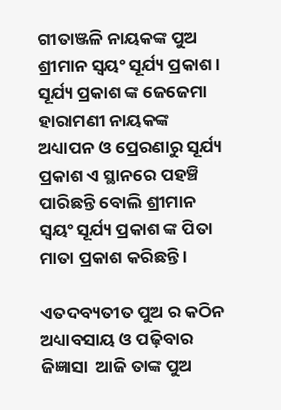ଗୀତାଞ୍ଜଳି ନାୟକଙ୍କ ପୁଅ ଶ୍ରୀମାନ ସ୍ଵୟଂ ସୂର୍ଯ୍ୟ ପ୍ରକାଶ । ସୂର୍ଯ୍ୟ ପ୍ରକାଶ ଙ୍କ ଜେଜେମା ହାରାମଣୀ ନାୟକଙ୍କ ଅଧ୍ୟାପନ ଓ ପ୍ରେରଣାରୁ ସୂର୍ଯ୍ୟ ପ୍ରକାଶ ଏ ସ୍ଥାନରେ ପହଞ୍ଚି ପାରିଛନ୍ତି ବୋଲି ଶ୍ରୀମାନ ସ୍ଵୟଂ ସୂର୍ଯ୍ୟ ପ୍ରକାଶ ଙ୍କ ପିତା ମାତା ପ୍ରକାଶ କରିଛନ୍ତି ।

ଏତଦବ୍ୟତୀତ ପୁଅ ର କଠିନ ଅଧ୍ୟାବସାୟ ଓ ପଢ଼ିବାର ଜିଜ୍ଞାସା  ଆଜି ତାଙ୍କ ପୁଅ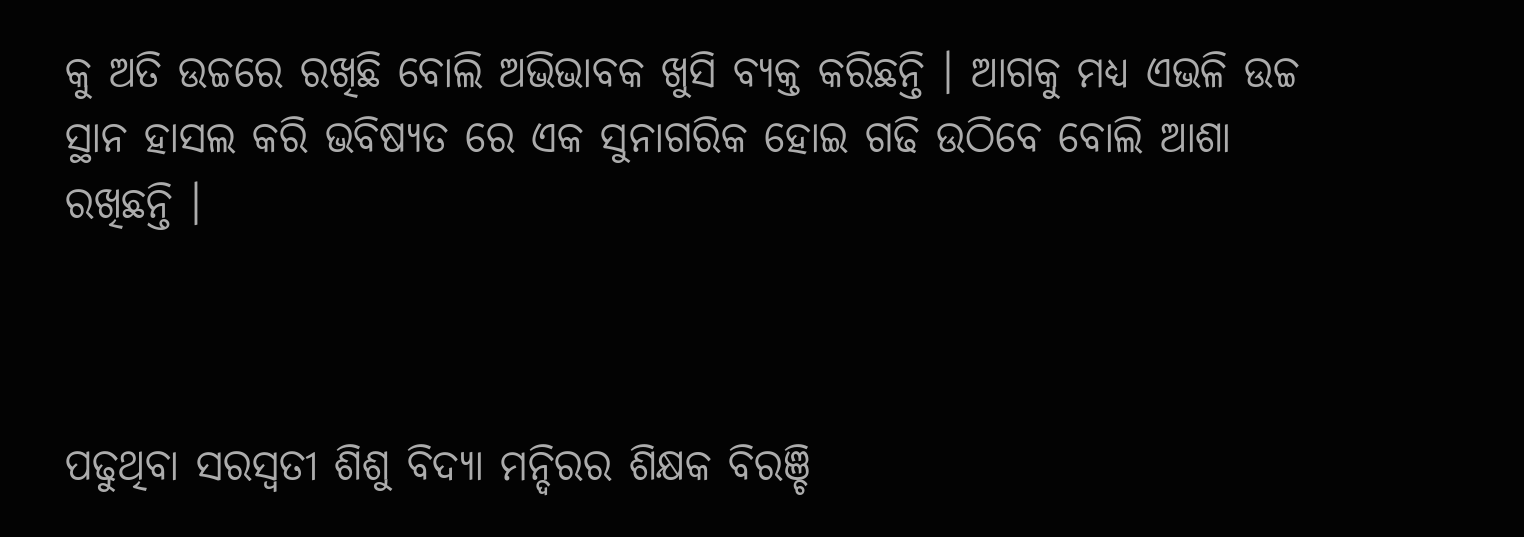କୁ ଅତି ଉଚ୍ଚରେ ରଖିଛି ବୋଲି ଅଭିଭାବକ ଖୁସି ବ୍ୟକ୍ତ କରିଛନ୍ତି । ଆଗକୁ ମଧ୍ୟ ଏଭଳି ଉଚ୍ଚ ସ୍ଥାନ ହାସଲ କରି ଭବିଷ୍ୟତ ରେ ଏକ ସୁନାଗରିକ ହୋଇ ଗଢି ଉଠିବେ ବୋଲି ଆଶା ରଖିଛନ୍ତି ।



ପଢୁଥିବା ସରସ୍ଵତୀ ଶିଶୁ ବିଦ୍ୟା ମନ୍ଦିରର ଶିକ୍ଷକ ବିରଞ୍ଚି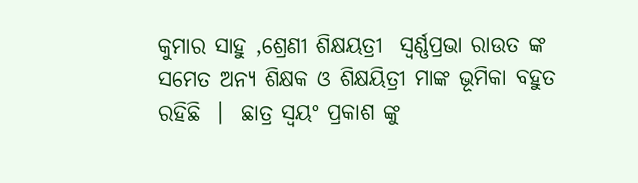କୁମାର ସାହୁ ,ଶ୍ରେଣୀ ଶିକ୍ଷୟତ୍ରୀ  ସ୍ଵର୍ଣ୍ଣପ୍ରଭା ରାଉତ ଙ୍କ ସମେତ ଅନ୍ୟ ଶିକ୍ଷକ ଓ ଶିକ୍ଷୟିତ୍ରୀ ମାଙ୍କ ଭୂମିକା ବହୁତ ରହିଛି  ।  ଛାତ୍ର ସ୍ଵୟଂ ପ୍ରକାଶ ଙ୍କୁ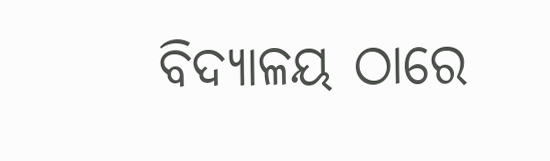ବିଦ୍ୟାଳୟ ଠାରେ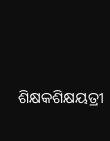ଶିକ୍ଷକଶିକ୍ଷୟତ୍ରୀ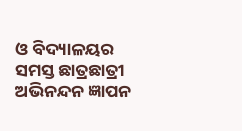ଓ ବିଦ୍ୟାଳୟର ସମସ୍ତ ଛାତ୍ରଛାତ୍ରୀ ଅଭିନନ୍ଦନ ଜ୍ଞାପନ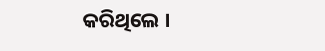କରିଥିଲେ ।